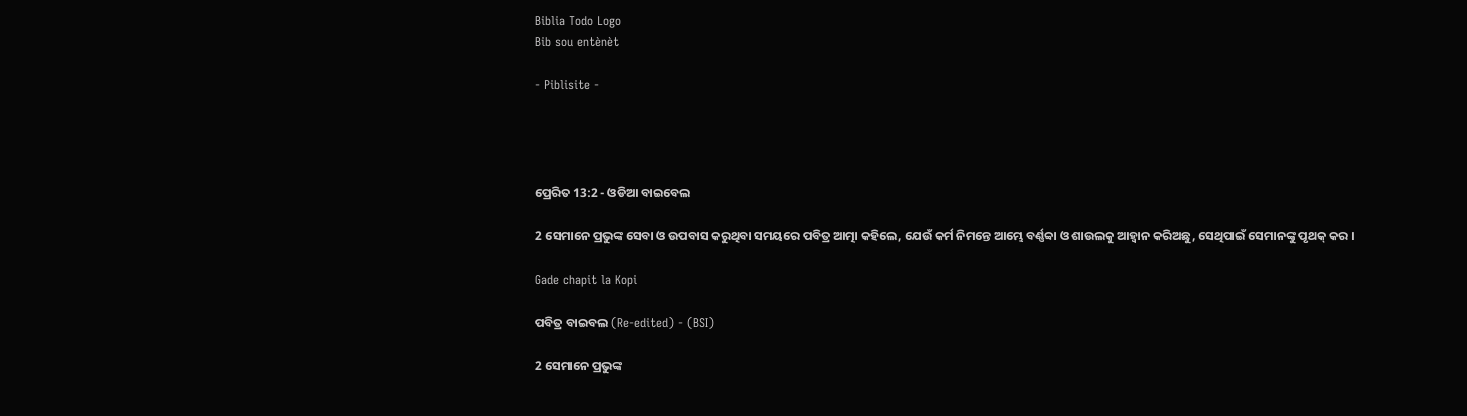Biblia Todo Logo
Bib sou entènèt

- Piblisite -




ପ୍ରେରିତ 13:2 - ଓଡିଆ ବାଇବେଲ

2 ସେମାନେ ପ୍ରଭୁଙ୍କ ସେବା ଓ ଉପବାସ କରୁଥିବା ସମୟରେ ପବିତ୍ର ଆତ୍ମା କହିଲେ, ଯେଉଁ କର୍ମ ନିମନ୍ତେ ଆମ୍ଭେ ବର୍ଣ୍ଣବ୍ବା ଓ ଶାଉଲକୁ ଆହ୍ୱାନ କରିଅଛୁ, ସେଥିପାଇଁ ସେମାନଙ୍କୁ ପୃଥକ୍ କର ।

Gade chapit la Kopi

ପବିତ୍ର ବାଇବଲ (Re-edited) - (BSI)

2 ସେମାନେ ପ୍ରଭୁଙ୍କ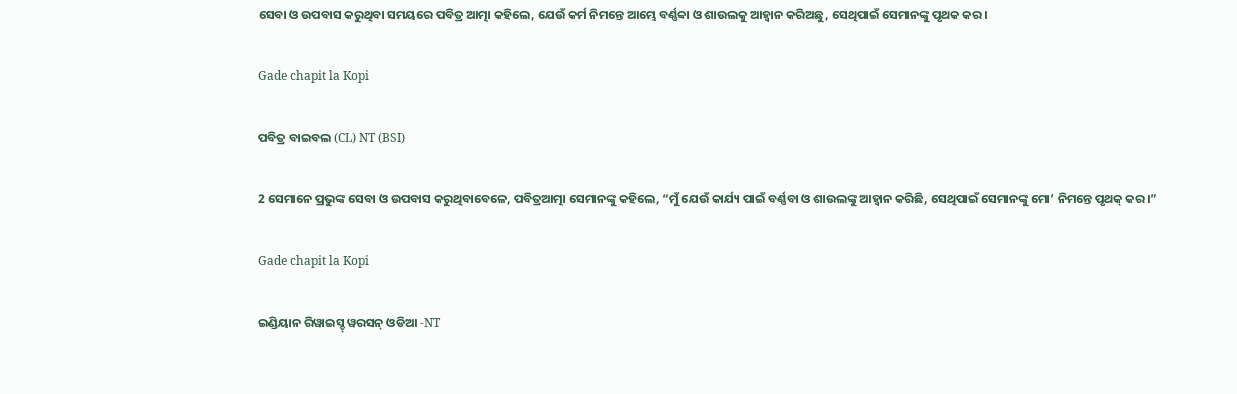ସେବା ଓ ଉପବାସ କରୁଥିବା ସମୟରେ ପବିତ୍ର ଆତ୍ମା କହିଲେ, ଯେଉଁ କର୍ମ ନିମନ୍ତେ ଆମ୍ଭେ ବର୍ଣ୍ଣବ୍ବା ଓ ଶାଉଲକୁ ଆହ୍ଵାନ କରିଅଛୁ, ସେଥିପାଇଁ ସେମାନଙ୍କୁ ପୃଥକ କର।

Gade chapit la Kopi

ପବିତ୍ର ବାଇବଲ (CL) NT (BSI)

2 ସେମାନେ ପ୍ରଭୁଙ୍କ ସେବା ଓ ଉପବାସ କରୁଥିବାବେଳେ, ପବିତ୍ରଆତ୍ମା ସେମାନଙ୍କୁ କହିଲେ, “ମୁଁ ଯେଉଁ କାର୍ଯ୍ୟ ପାଇଁ ବର୍ଣ୍ଣବା ଓ ଶାଉଲଙ୍କୁ ଆହ୍ୱାନ କରିଛି, ସେଥିପାଇଁ ସେମାନଙ୍କୁ ମୋ’ ନିମନ୍ତେ ପୃଥକ୍ କର।”

Gade chapit la Kopi

ଇଣ୍ଡିୟାନ ରିୱାଇସ୍ଡ୍ ୱରସନ୍ ଓଡିଆ -NT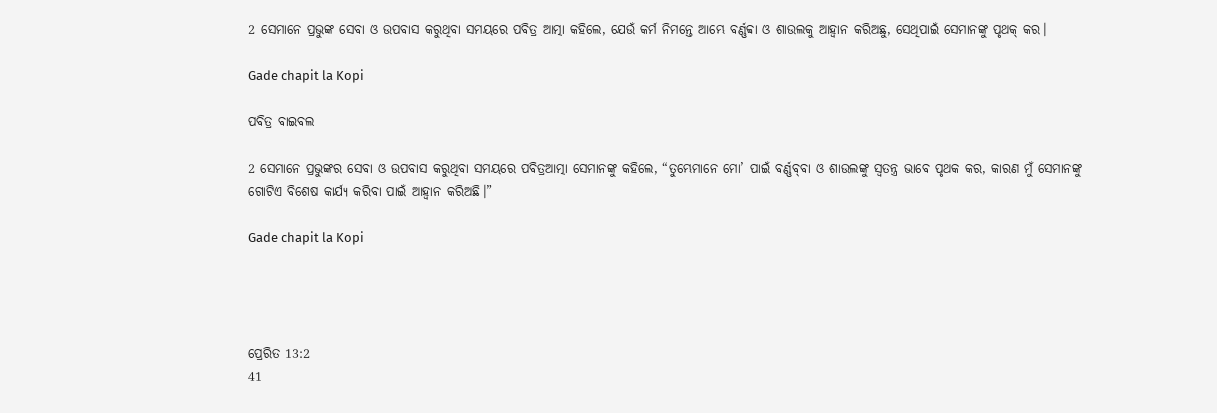2 ସେମାନେ ପ୍ରଭୁଙ୍କ ସେବା ଓ ଉପବାସ କରୁଥିବା ସମୟରେ ପବିତ୍ର ଆତ୍ମା କହିଲେ, ଯେଉଁ କର୍ମ ନିମନ୍ତେ ଆମ୍ଭେ ବର୍ଣ୍ଣବ୍ବା ଓ ଶାଉଲକୁ ଆହ୍ୱାନ କରିଅଛୁ, ସେଥିପାଇଁ ସେମାନଙ୍କୁ ପୃଥକ୍ କର।

Gade chapit la Kopi

ପବିତ୍ର ବାଇବଲ

2 ସେମାନେ ପ୍ରଭୁଙ୍କର ସେବା ଓ ଉପବାସ କରୁଥିବା ସମୟରେ ପବିତ୍ରଆତ୍ମା ସେମାନଙ୍କୁ କହିଲେ, “ତୁମ୍ଭେମାନେ ମୋ’ ପାଇଁ ବର୍ଣ୍ଣ‌ବ୍‌‌ବା ଓ ଶାଉଲଙ୍କୁ ସ୍ୱତନ୍ତ୍ର ଭାବେ ପୃଥକ କର, କାରଣ ମୁଁ ସେମାନଙ୍କୁ ଗୋଟିଏ ବିଶେଷ କାର୍ଯ୍ୟ କରିବା ପାଇଁ ଆହ୍ୱାନ କରିଅଛି।”

Gade chapit la Kopi




ପ୍ରେରିତ 13:2
41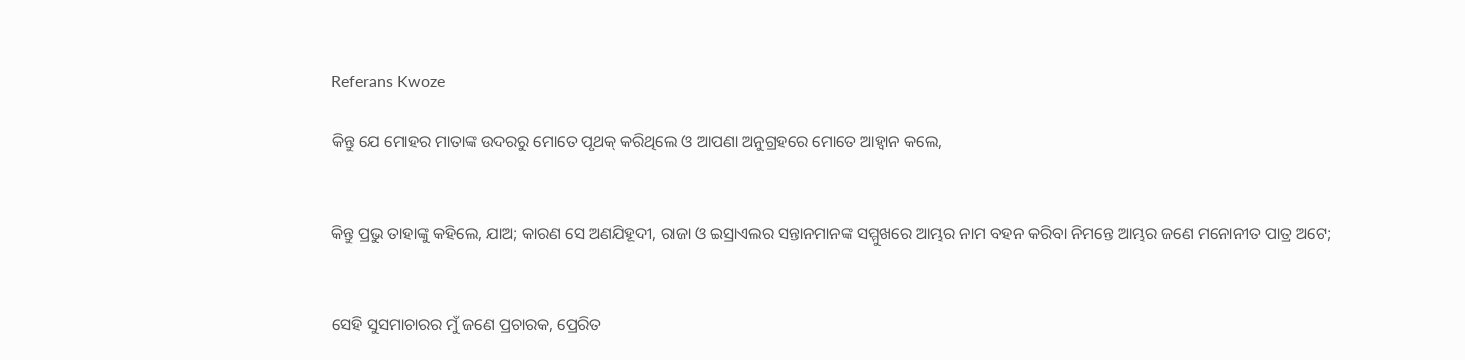Referans Kwoze

କିନ୍ତୁ ଯେ ମୋହର ମାତାଙ୍କ ଉଦରରୁ ମୋତେ ପୃଥକ୍ କରିଥିଲେ ଓ ଆପଣା ଅନୁଗ୍ରହରେ ମୋତେ ଆହ୍ୱାନ କଲେ,


କିନ୍ତୁ ପ୍ରଭୁ ତାହାଙ୍କୁ କହିଲେ, ଯାଅ; କାରଣ ସେ ଅଣଯିହୂଦୀ, ରାଜା ଓ ଇସ୍ରାଏଲର ସନ୍ତାନମାନଙ୍କ ସମ୍ମୁଖରେ ଆମ୍ଭର ନାମ ବହନ କରିବା ନିମନ୍ତେ ଆମ୍ଭର ଜଣେ ମନୋନୀତ ପାତ୍ର ଅଟେ;


ସେହି ସୁସମାଚାରର ମୁଁ ଜଣେ ପ୍ରଚାରକ, ପ୍ରେରିତ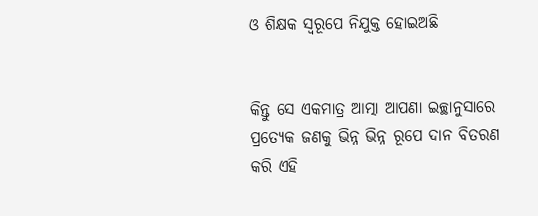ଓ ଶିକ୍ଷକ ସ୍ୱରୂପେ ନିଯୁକ୍ତ ହୋଇଅଛି


କିନ୍ତୁ ସେ ଏକମାତ୍ର ଆତ୍ମା ଆପଣା ଇଚ୍ଛାନୁସାରେ ପ୍ରତ୍ୟେକ ଜଣକୁ ଭିନ୍ନ ଭିନ୍ନ ରୂପେ ଦାନ ବିତରଣ କରି ଏହି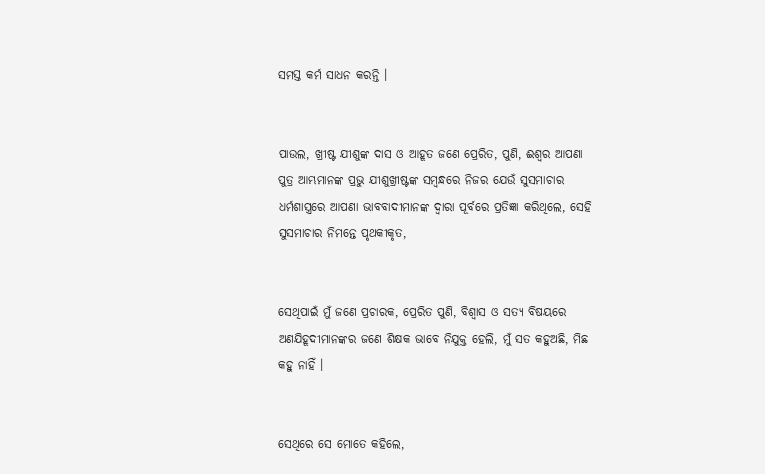ସମସ୍ତ କର୍ମ ସାଧନ କରନ୍ତି ।


ପାଉଲ, ଖ୍ରୀଷ୍ଟ ଯୀଶୁଙ୍କ ଦାସ ଓ ଆହୂତ ଜଣେ ପ୍ରେରିତ, ପୁଣି, ଈଶ୍ୱର ଆପଣା ପୁତ୍ର ଆମ୍ଭମାନଙ୍କ ପ୍ରଭୁ ଯୀଶୁଖ୍ରୀଷ୍ଟଙ୍କ ସମ୍ବନ୍ଧରେ ନିଜର ଯେଉଁ ସୁସମାଚାର ଧର୍ମଶାସ୍ତ୍ରରେ ଆପଣା ଭାବବାଦୀମାନଙ୍କ ଦ୍ୱାରା ପୂର୍ବରେ ପ୍ରତିଜ୍ଞା କରିଥିଲେ, ସେହି ସୁସମାଚାର ନିମନ୍ତେ ପୃଥକୀକୃତ,


ସେଥିପାଇଁ ମୁଁ ଜଣେ ପ୍ରଚାରକ, ପ୍ରେରିତ ପୁଣି, ବିଶ୍ୱାସ ଓ ସତ୍ୟ ବିଷୟରେ ଅଣଯିହୂଦୀମାନଙ୍କର ଜଣେ ଶିକ୍ଷକ ଭାବେ ନିଯୁକ୍ତ ହେଲି, ମୁଁ ସତ କହୁଅଛି, ମିଛ କହୁ ନାହିଁ ।


ସେଥିରେ ସେ ମୋତେ କହିଲେ,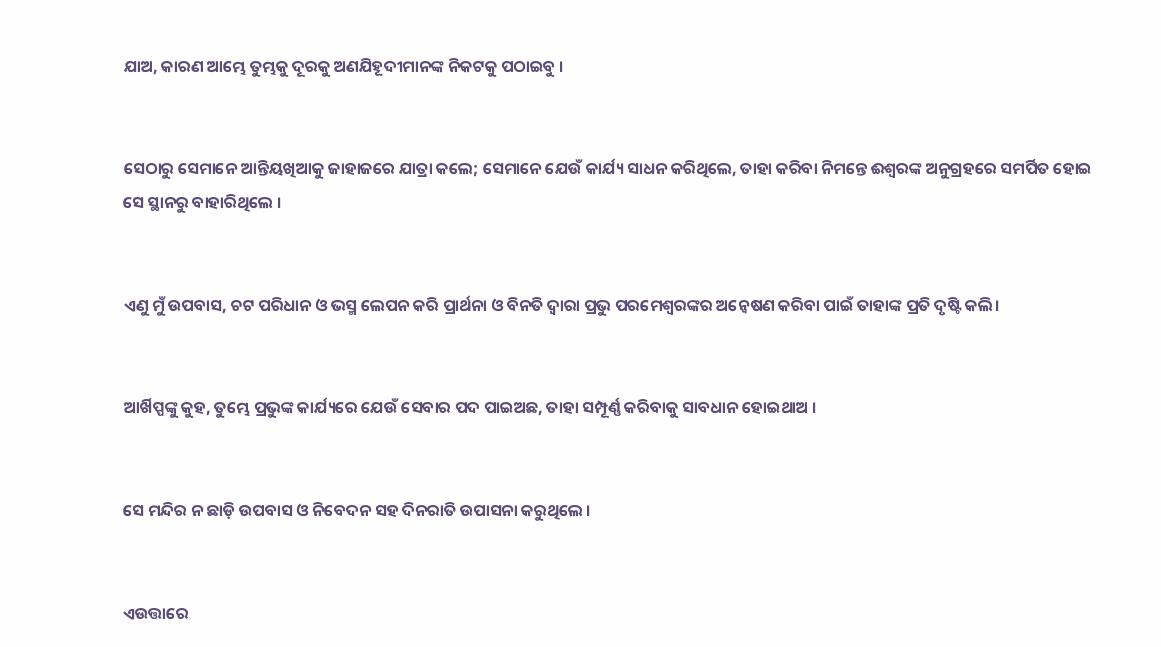ଯାଅ, କାରଣ ଆମ୍ଭେ ତୁମ୍ଭକୁ ଦୂରକୁ ଅଣଯିହୂଦୀମାନଙ୍କ ନିକଟକୁ ପଠାଇବୁ ।


ସେଠାରୁ ସେମାନେ ଆନ୍ତିୟଖିଆକୁ ଜାହାଜରେ ଯାତ୍ରା କଲେ; ସେମାନେ ଯେଉଁ କାର୍ଯ୍ୟ ସାଧନ କରିଥିଲେ, ତାହା କରିବା ନିମନ୍ତେ ଈଶ୍ୱରଙ୍କ ଅନୁଗ୍ରହରେ ସମର୍ପିତ ହୋଇ ସେ ସ୍ଥାନରୁ ବାହାରିଥିଲେ ।


ଏଣୁ ମୁଁ ଉପବାସ, ଚଟ ପରିଧାନ ଓ ଭସ୍ମ ଲେପନ କରି ପ୍ରାର୍ଥନା ଓ ବିନତି ଦ୍ୱାରା ପ୍ରଭୁ ପରମେଶ୍ୱରଙ୍କର ଅନ୍ଵେଷଣ କରିବା ପାଇଁ ତାହାଙ୍କ ପ୍ରତି ଦୃଷ୍ଟି କଲି।


ଆର୍ଖିପ୍ପଙ୍କୁ କୁହ, ତୁମ୍ଭେ ପ୍ରଭୁଙ୍କ କାର୍ଯ୍ୟରେ ଯେଉଁ ସେବାର ପଦ ପାଇଅଛ, ତାହା ସମ୍ପୂର୍ଣ୍ଣ କରିବାକୁ ସାବଧାନ ହୋଇଥାଅ ।


ସେ ମନ୍ଦିର ନ ଛାଡ଼ି ଉପବାସ ଓ ନିବେଦନ ସହ ଦିନରାତି ଉପାସନା କରୁଥିଲେ ।


ଏଉତ୍ତାରେ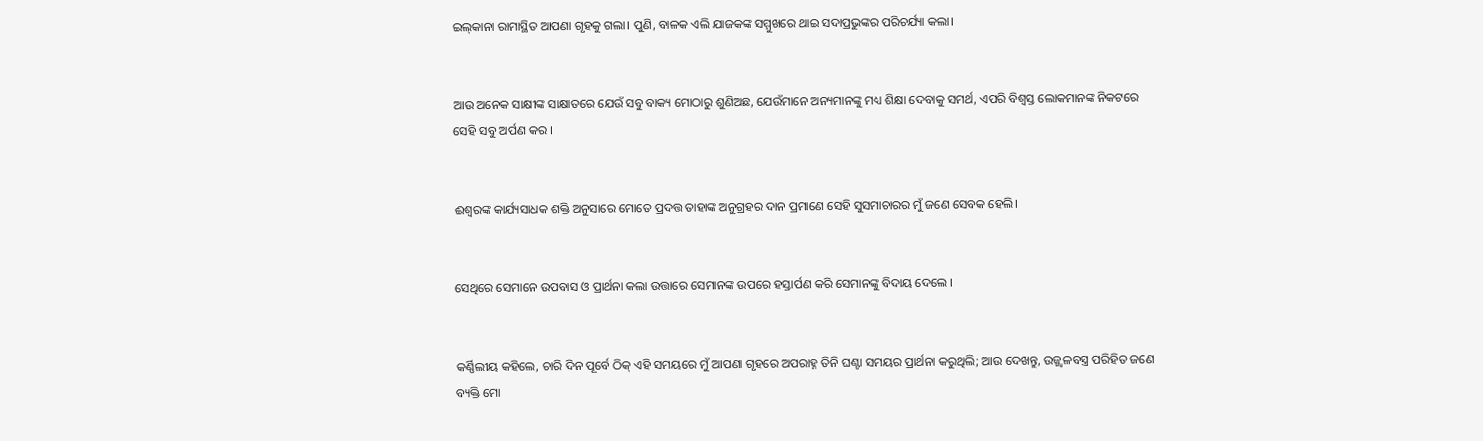ଇଲ୍‍କାନା ରାମାସ୍ଥିତ ଆପଣା ଗୃହକୁ ଗଲା। ପୁଣି, ବାଳକ ଏଲି ଯାଜକଙ୍କ ସମ୍ମୁଖରେ ଥାଇ ସଦାପ୍ରଭୁଙ୍କର ପରିଚର୍ଯ୍ୟା କଲା।


ଆଉ ଅନେକ ସାକ୍ଷୀଙ୍କ ସାକ୍ଷାତରେ ଯେଉଁ ସବୁ ବାକ୍ୟ ମୋଠାରୁ ଶୁଣିଅଛ, ଯେଉଁମାନେ ଅନ୍ୟମାନଙ୍କୁ ମଧ୍ୟ ଶିକ୍ଷା ଦେବାକୁ ସମର୍ଥ, ଏପରି ବିଶ୍ୱସ୍ତ ଲୋକମାନଙ୍କ ନିକଟରେ ସେହି ସବୁ ଅର୍ପଣ କର ।


ଈଶ୍ୱରଙ୍କ କାର୍ଯ୍ୟସାଧକ ଶକ୍ତି ଅନୁସାରେ ମୋତେ ପ୍ରଦତ୍ତ ତାହାଙ୍କ ଅନୁଗ୍ରହର ଦାନ ପ୍ରମାଣେ ସେହି ସୁସମାଚାରର ମୁଁ ଜଣେ ସେବକ ହେଲି।


ସେଥିରେ ସେମାନେ ଉପବାସ ଓ ପ୍ରାର୍ଥନା କଲା ଉତ୍ତାରେ ସେମାନଙ୍କ ଉପରେ ହସ୍ତାର୍ପଣ କରି ସେମାନଙ୍କୁ ବିଦାୟ ଦେଲେ ।


କର୍ଣ୍ଣିଲୀୟ କହିଲେ, ଚାରି ଦିନ ପୂର୍ବେ ଠିକ୍ ଏହି ସମୟରେ ମୁଁ ଆପଣା ଗୃହରେ ଅପରାହ୍ନ ତିନି ଘଣ୍ଟା ସମୟର ପ୍ରାର୍ଥନା କରୁଥିଲି; ଆଉ ଦେଖନ୍ତୁ, ଉଜ୍ଜ୍ୱଳବସ୍ତ୍ର ପରିହିତ ଜଣେ ବ୍ୟକ୍ତି ମୋ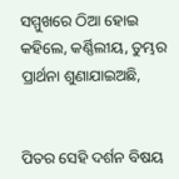ସମ୍ମୁଖରେ ଠିଆ ହୋଇ କହିଲେ, କର୍ଣ୍ଣିଲୀୟ, ତୁମ୍ଭର ପ୍ରାର୍ଥନା ଶୁଣାଯାଇଅଛି,


ପିତର ସେହି ଦର୍ଶନ ବିଷୟ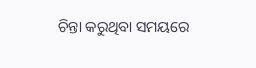ଚିନ୍ତା କରୁଥିବା ସମୟରେ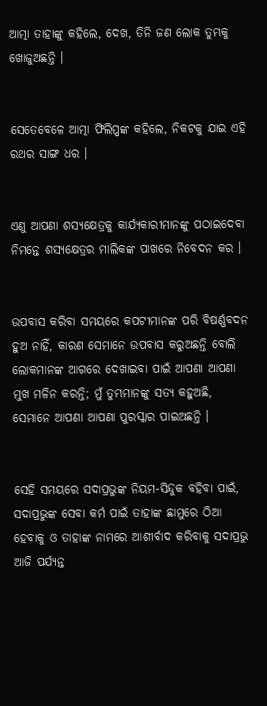ଆତ୍ମା ତାହାଙ୍କୁ କହିଲେ, ଦେଖ, ତିନି ଜଣ ଲୋକ ତୁମ୍ଭକୁ ଖୋଜୁଅଛନ୍ତି ।


ସେତେବେଳେ ଆତ୍ମା ଫିଲିପ୍ପଙ୍କ କହିଲେ, ନିକଟକୁ ଯାଇ ଏହି ରଥର ସାଙ୍ଗ ଧର ।


ଏଣୁ ଆପଣା ଶସ୍ୟକ୍ଷେତ୍ରକୁ କାର୍ଯ୍ୟକାରୀମାନଙ୍କୁ ପଠାଇଦେବା ନିମନ୍ତେ ଶସ୍ୟକ୍ଷେତ୍ରର ମାଲିକଙ୍କ ପାଖରେ ନିବେଦନ କର ।


ଉପବାସ କରିବା ସମୟରେ କପଟୀମାନଙ୍କ ପରି ବିଷର୍ଣ୍ଣବଦନ ହୁଅ ନାହିଁ, କାରଣ ସେମାନେ ଉପବାସ କରୁଅଛନ୍ତି ବୋଲି ଲୋକମାନଙ୍କ ଆଗରେ ଦେଖାଇବା ପାଇଁ ଆପଣା ଆପଣା ମୁଖ ମଳିନ କରନ୍ତି; ମୁଁ ତୁମ୍ଭମାନଙ୍କୁ ସତ୍ୟ କହୁଅଛି, ସେମାନେ ଆପଣା ଆପଣା ପୁରସ୍କାର ପାଇଅଛନ୍ତି ।


ସେହି ସମୟରେ ସଦାପ୍ରଭୁଙ୍କ ନିୟମ-ସିନ୍ଦୁକ ବହିବା ପାଇଁ, ସଦାପ୍ରଭୁଙ୍କ ସେବା କର୍ମ ପାଇଁ ତାହାଙ୍କ ଛାମୁରେ ଠିଆ ହେବାକୁ ଓ ତାହାଙ୍କ ନାମରେ ଆଶୀର୍ବାଦ କରିବାକୁ ସଦାପ୍ରଭୁ ଆଜି ପର୍ଯ୍ୟନ୍ତ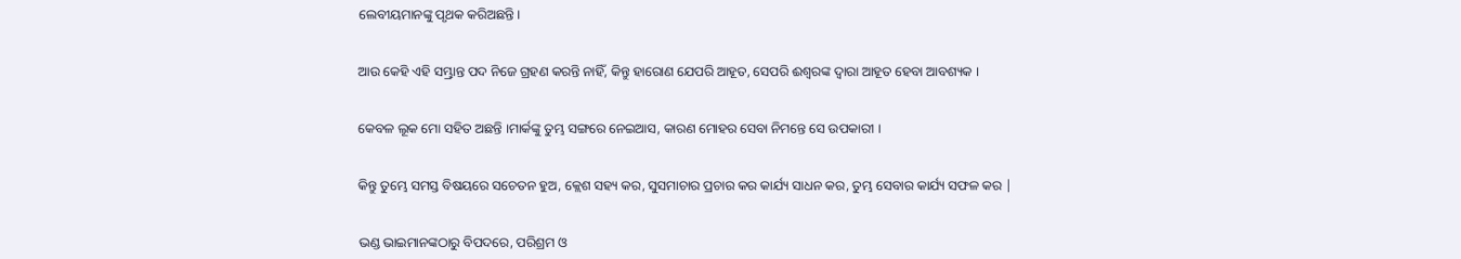ଲେବୀୟମାନଙ୍କୁ ପୃଥକ କରିଅଛନ୍ତି।


ଆଉ କେହି ଏହି ସମ୍ଭ୍ରାନ୍ତ ପଦ ନିଜେ ଗ୍ରହଣ କରନ୍ତି ନାହିଁ, କିନ୍ତୁ ହାରୋଣ ଯେପରି ଆହୂତ, ସେପରି ଈଶ୍ୱରଙ୍କ ଦ୍ୱାରା ଆହୂତ ହେବା ଆବଶ୍ୟକ ।


କେବଳ ଲୂକ ମୋ ସହିତ ଅଛନ୍ତି ।ମାର୍କଙ୍କୁ ତୁମ୍ଭ ସଙ୍ଗରେ ନେଇଆସ, କାରଣ ମୋହର ସେବା ନିମନ୍ତେ ସେ ଉପକାରୀ ।


କିନ୍ତୁ ତୁମ୍ଭେ ସମସ୍ତ ବିଷୟରେ ସଚେତନ ହୁଅ, କ୍ଲେଶ ସହ୍ୟ କର, ସୁସମାଚାର ପ୍ରଚାର କର କାର୍ଯ୍ୟ ସାଧନ କର, ତୁମ୍ଭ ସେବାର କାର୍ଯ୍ୟ ସଫଳ କର |


ଭଣ୍ଡ ଭାଇମାନଙ୍କଠାରୁ ବିପଦରେ, ପରିଶ୍ରମ ଓ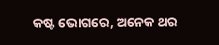କଷ୍ଟ ଭୋଗରେ, ଅନେକ ଥର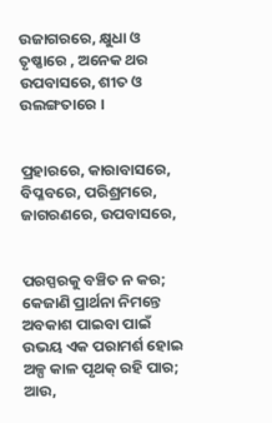ଉଜାଗରରେ, କ୍ଷୁଧା ଓ ତୃଷ୍ଣାରେ , ଅନେକ ଥର ଉପବାସରେ, ଶୀତ ଓ ଉଲଙ୍ଗତାରେ ।


ପ୍ରହାରରେ, କାରାବାସରେ, ବିପ୍ଳବରେ, ପରିଶ୍ରମରେ, ଜାଗରଣରେ, ଉପବାସରେ,


ପରସ୍ପରକୁ ବଞ୍ଚିତ ନ କର; କେଜାଣି ପ୍ରାର୍ଥନା ନିମନ୍ତେ ଅବକାଶ ପାଇବା ପାଇଁ ଉଭୟ ଏକ ପରାମର୍ଶ ହୋଇ ଅଳ୍ପ କାଳ ପୃଥକ୍‍ ରହି ପାର; ଆଉ,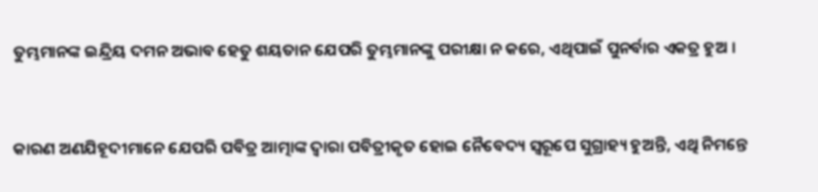ତୁମ୍ଭମାନଙ୍କ ଇନ୍ଦ୍ରିୟ ଦମନ ଅଭାବ ହେତୁ ଶୟତାନ ଯେପରି ତୁମ୍ଭମାନଙ୍କୁ ପରୀକ୍ଷା ନ କରେ, ଏଥିପାଇଁ ପୁନର୍ବାର ଏକତ୍ର ହୁଅ ।


କାରଣ ଅଣଯିହୂଦୀମାନେ ଯେପରି ପବିତ୍ର ଆତ୍ମାଙ୍କ ଦ୍ୱାରା ପବିତ୍ରୀକୃତ ହୋଇ ନୈବେଦ୍ୟ ସ୍ୱରୂପେ ସୁଗ୍ରାହ୍ୟ ହୁଅନ୍ତି, ଏଥି ନିମନ୍ତେ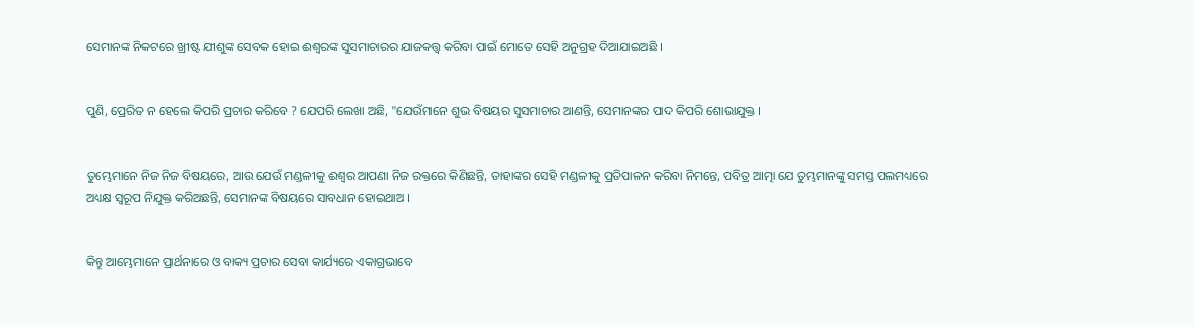ସେମାନଙ୍କ ନିକଟରେ ଖ୍ରୀଷ୍ଟ ଯୀଶୁଙ୍କ ସେବକ ହୋଇ ଈଶ୍ୱରଙ୍କ ସୁସମାଚାରର ଯାଜକତ୍ତ୍ୱ କରିବା ପାଇଁ ମୋତେ ସେହି ଅନୁଗ୍ରହ ଦିଆଯାଇଅଛି ।


ପୁଣି, ପ୍ରେରିତ ନ ହେଲେ କିପରି ପ୍ରଚାର କରିବେ ? ଯେପରି ଲେଖା ଅଛି, "ଯେଉଁମାନେ ଶୁଭ ବିଷୟର ସୁସମାଚାର ଆଣନ୍ତି, ସେମାନଙ୍କର ପାଦ କିପରି ଶୋଭାଯୁକ୍ତ ।


ତୁମ୍ଭେମାନେ ନିଜ ନିଜ ବିଷୟରେ, ଆଉ ଯେଉଁ ମଣ୍ଡଳୀକୁ ଈଶ୍ୱର ଆପଣା ନିଜ ରକ୍ତରେ କିଣିଛନ୍ତି, ତାହାଙ୍କର ସେହି ମଣ୍ଡଳୀକୁ ପ୍ରତିପାଳନ କରିବା ନିମନ୍ତେ, ପବିତ୍ର ଆତ୍ମା ଯେ ତୁମ୍ଭମାନଙ୍କୁ ସମସ୍ତ ପଲମଧ୍ୟରେ ଅଧ୍ୟକ୍ଷ ସ୍ୱରୂପ ନିଯୁକ୍ତ କରିଅଛନ୍ତି, ସେମାନଙ୍କ ବିଷୟରେ ସାବଧାନ ହୋଇଥାଅ ।


କିନ୍ତୁ ଆମ୍ଭେମାନେ ପ୍ରାର୍ଥନାରେ ଓ ବାକ୍ୟ ପ୍ରଚାର ସେବା କାର୍ଯ୍ୟରେ ଏକାଗ୍ରଭାବେ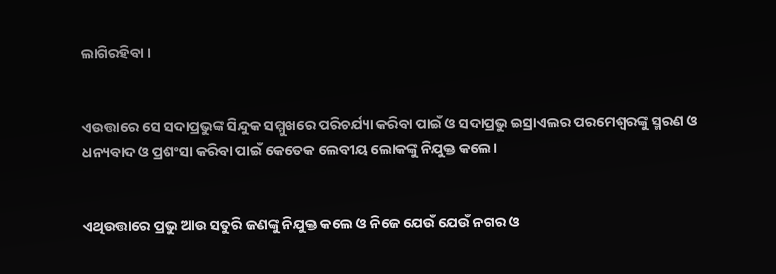ଲାଗିରହିବା ।


ଏଉତ୍ତାରେ ସେ ସଦାପ୍ରଭୁଙ୍କ ସିନ୍ଦୁକ ସମ୍ମୁଖରେ ପରିଚର୍ଯ୍ୟା କରିବା ପାଇଁ ଓ ସଦାପ୍ରଭୁ ଇସ୍ରାଏଲର ପରମେଶ୍ୱରଙ୍କୁ ସ୍ମରଣ ଓ ଧନ୍ୟବାଦ ଓ ପ୍ରଶଂସା କରିବା ପାଇଁ କେତେକ ଲେବୀୟ ଲୋକଙ୍କୁ ନିଯୁକ୍ତ କଲେ।


ଏଥିଉତ୍ତାରେ ପ୍ରଭୁ ଆଉ ସତୁରି ଜଣଙ୍କୁ ନିଯୁକ୍ତ କଲେ ଓ ନିଜେ ଯେଉଁ ଯେଉଁ ନଗର ଓ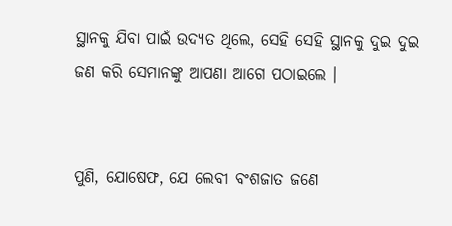ସ୍ଥାନକୁ ଯିବା ପାଇଁ ଉଦ୍ୟତ ଥିଲେ, ସେହି ସେହି ସ୍ଥାନକୁ ଦୁଇ ଦୁଇ ଜଣ କରି ସେମାନଙ୍କୁ ଆପଣା ଆଗେ ପଠାଇଲେ ।


ପୁଣି, ଯୋଷେଫ, ଯେ ଲେବୀ ବଂଶଜାତ ଜଣେ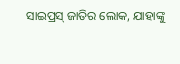ସାଇପ୍ରସ୍ ଜାତିର ଲୋକ, ଯାହାଙ୍କୁ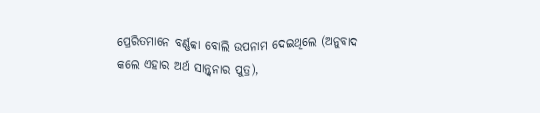ପ୍ରେରିତମାନେ ବର୍ଣ୍ଣବ୍ବା ବୋଲି ଉପନାମ ଦେଇଥିଲେ (ଅନୁବାଦ କଲେ ଏହାର ଅର୍ଥ ସାନ୍ତ୍ୱନାର ପୁତ୍ର),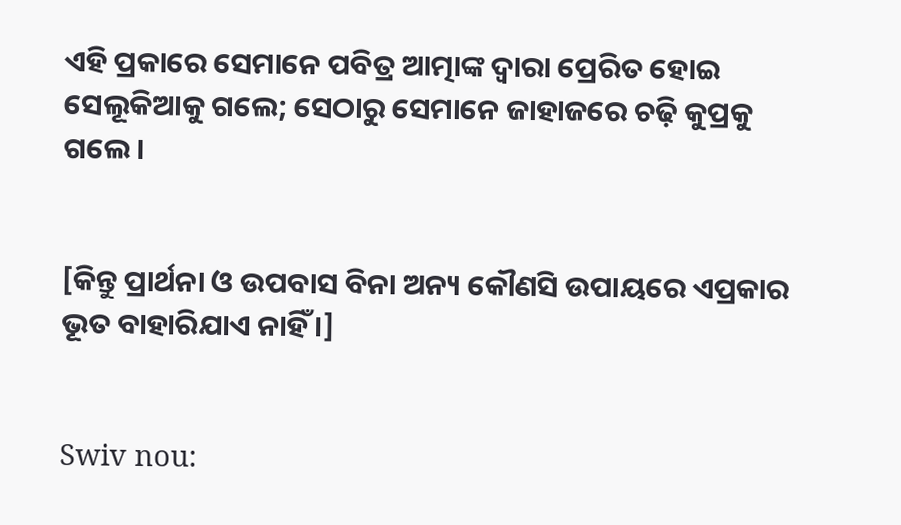ଏହି ପ୍ରକାରେ ସେମାନେ ପବିତ୍ର ଆତ୍ମାଙ୍କ ଦ୍ୱାରା ପ୍ରେରିତ ହୋଇ ସେଲୂକିଆକୁ ଗଲେ; ସେଠାରୁ ସେମାନେ ଜାହାଜରେ ଚଢ଼ି କୁପ୍ରକୁ ଗଲେ ।


[କିନ୍ତୁ ପ୍ରାର୍ଥନା ଓ ଉପବାସ ବିନା ଅନ୍ୟ କୌଣସି ଉପାୟରେ ଏପ୍ରକାର ଭୂତ ବାହାରିଯାଏ ନାହିଁ ।]


Swiv nou: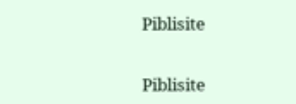Piblisite


Piblisite